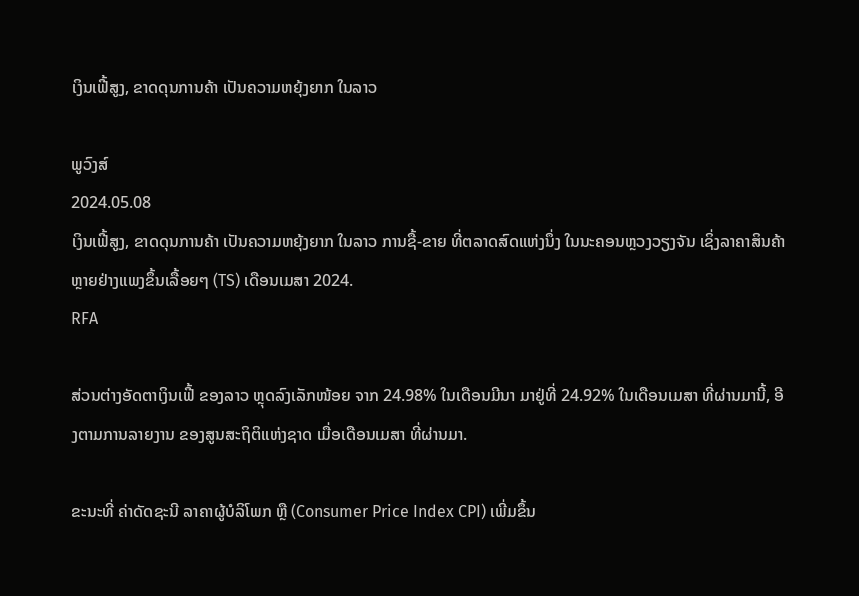ເງິນເຟີ້ສູງ, ຂາດດຸນການຄ້າ ເປັນຄວາມຫຍຸ້ງຍາກ ໃນລາວ

ພູວົງສ໌
2024.05.08
ເງິນເຟີ້ສູງ, ຂາດດຸນການຄ້າ ເປັນຄວາມຫຍຸ້ງຍາກ ໃນລາວ ການຊື້-ຂາຍ ທີ່ຕລາດສົດແຫ່ງນຶ່ງ ໃນນະຄອນຫຼວງວຽງຈັນ ເຊິ່ງລາຄາສິນຄ້າ ຫຼາຍຢ່າງແພງຂຶ້ນເລື້ອຍໆ (TS) ເດືອນເມສາ 2024.
RFA

ສ່ວນຕ່າງອັດຕາເງິນເຟີ້ ຂອງລາວ ຫຼຸດລົງເລັກໜ້ອຍ ຈາກ 24.98% ໃນເດືອນມີນາ ມາຢູ່ທີ່ 24.92% ໃນເດືອນເມສາ ທີ່ຜ່ານມານີ້, ອີງຕາມການລາຍງານ ຂອງສູນສະຖິຕິແຫ່ງຊາດ ເມື່ອເດືອນເມສາ ທີ່ຜ່ານມາ.

ຂະນະທີ່ ຄ່າດັດຊະນີ ລາຄາຜູ້ບໍລິໂພກ ຫຼື (Consumer Price Index CPI) ເພີ່ມຂຶ້ນ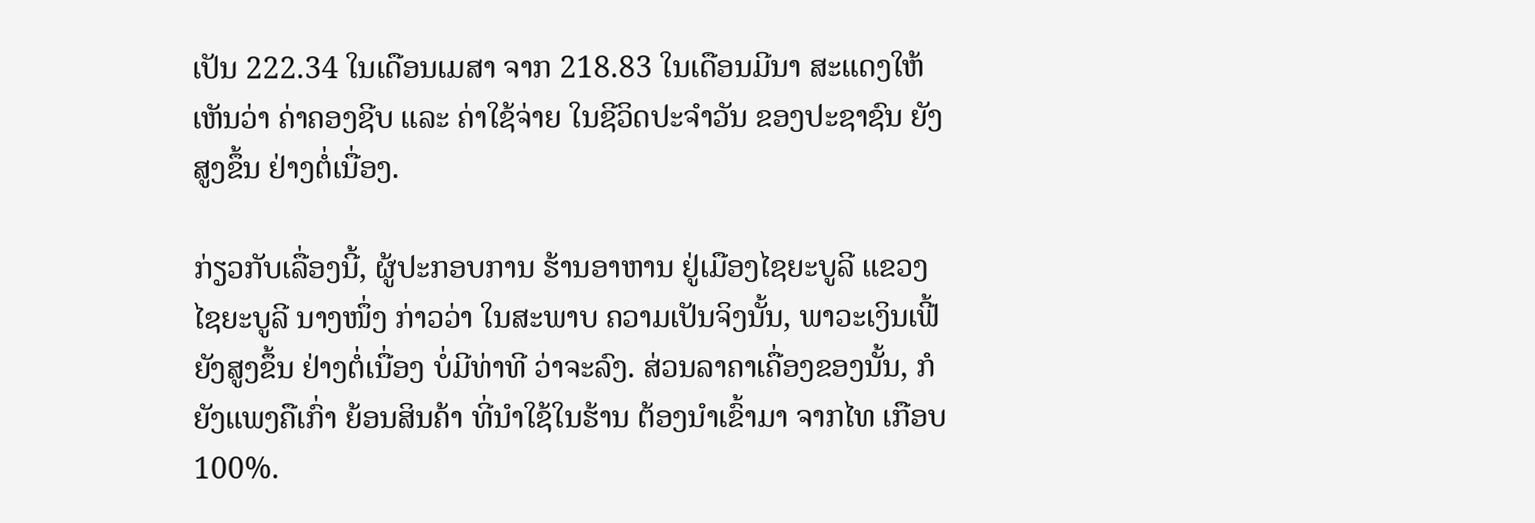ເປັນ 222.34 ໃນເດືອນເມສາ ຈາກ 218.83 ໃນເດືອນມີນາ ສະແດງໃຫ້ເຫັນວ່າ ຄ່າຄອງຊີບ ແລະ ຄ່າໃຊ້ຈ່າຍ ໃນຊີວິດປະຈຳວັນ ຂອງປະຊາຊົນ ຍັງສູງຂຶ້ນ ຢ່າງຕໍ່ເນື່ອງ.

ກ່ຽວກັບເລື່ອງນີ້, ຜູ້ປະກອບການ ຮ້ານອາຫານ ຢູ່ເມືອງໄຊຍະບູລີ ແຂວງໄຊຍະບູລີ ນາງໜຶ່ງ ກ່າວວ່າ ໃນສະພາບ ຄວາມເປັນຈິງນັ້ນ, ພາວະເງິນເຟີ້ ຍັງສູງຂຶ້ນ ຢ່າງຕໍ່ເນື່ອງ ບໍ່ມີທ່າທີ ວ່າຈະລົງ. ສ່ວນລາຄາເຄື່ອງຂອງນັ້ນ, ກໍຍັງແພງຄືເກົ່າ ຍ້ອນສິນຄ້າ ທີ່ນຳໃຊ້ໃນຮ້ານ ຕ້ອງນຳເຂົ້າມາ ຈາກໄທ ເກືອບ 100%.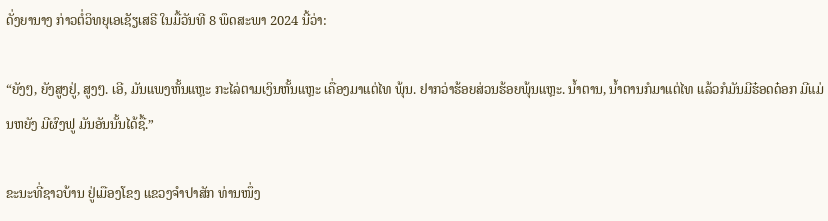ດັ່ງຍານາງ ກ່າວຕໍ່ວິທຍຸເອເຊັຽເສຣີ ໃນມື້ວັນທີ 8 ພຶດສະພາ 2024 ນີ້ວ່າ:

“ຍັງໆ, ຍັງສູງຢູ່, ສູງໆ. ເອີ, ມັນແພງຫັ້ນແຫຼະ ກະໄລ່ຕາມເງິນຫັ້ນແຫຼະ ເຄື່ອງມາແຕ່ໄທ ພຸ້ນ. ຢາກວ່າຮ້ອຍສ່ວນຮ້ອຍພຸ້ນແຫຼະ. ນ້ຳຕານ, ນ້ຳຕານກໍມາແຕ່ໄທ ແລ້ວກໍມັນມີຮ໋ອດດ໋ອກ ມີແມ່ນຫຍັງ ມີຜົງຟູ ມັນອັນນັ້ນໄດ້ຊື້.”

ຂະນະທີ່ຊາວບ້ານ ຢູ່ເມືອງໂຂງ ແຂວງຈຳປາສັກ ທ່ານໜຶ່ງ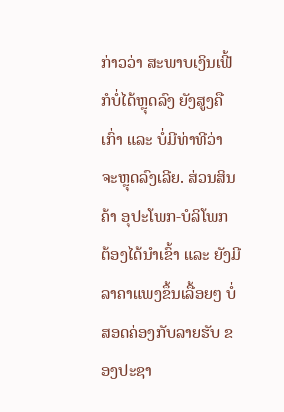ກ່າວວ່າ ສະພາບເງິນເຟີ້ ກໍບໍ່ໄດ້ຫຼຸດລົງ ຍັງສູງຄືເກົ່າ ແລະ ບໍ່ມີທ່າທີວ່າ ຈະຫຼຸດລົງເລີຍ. ສ່ວນສິນຄ້າ ອຸປະໂພກ-ບໍລິໂພກ ຕ້ອງໄດ້ນຳເຂົ້າ ແລະ ຍັງມີລາຄາແພງຂຶ້ນເລື້ອຍໆ ບໍ່ສອດຄ່ອງກັບລາຍຮັບ ຂອງປະຊາ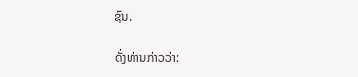ຊົນ.

ດັ່ງທ່ານກ່າວວ່າ: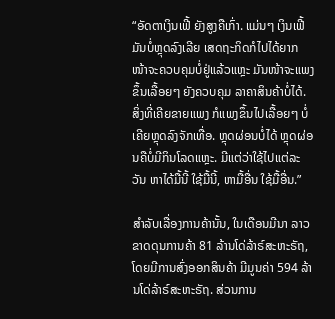“ອັດຕາເງິນເຟີ້ ຍັງສູງຄືເກົ່າ. ແມ່ນໆ ເງິນເຟີ້ມັນບໍ່ຫຼຸດລົງເລີຍ ເສດຖະກິດກໍໄປໄດ້ຍາກ ໜ້າຈະຄວບຄຸມບໍ່ຢູ່ແລ້ວແຫຼະ ມັນໜ້າຈະແພງຂຶ້ນເລື້ອຍໆ ຍັງຄວບຄຸມ ລາຄາສິນຄ້າບໍ່ໄດ້. ສິ່ງທີ່ເຄີຍຂາຍແພງ ກໍແພງຂຶ້ນໄປເລື້ອຍໆ ບໍ່ເຄີຍຫຼຸດລົງຈັກເທື່ອ. ຫຼຸດຜ່ອນບໍ່ໄດ້ ຫຼຸດຜ່ອນຄືບໍ່ມີກິນໂລດແຫຼະ. ມີແຕ່ວ່າໃຊ້ໄປແຕ່ລະວັນ ຫາໄດ້ມື້ນີ້ ໃຊ້ມື້ນີ້, ຫາມື້ອື່ນ ໃຊ້ມື້ອື່ນ.”

ສຳລັບເລື່ອງການຄ້ານັ້ນ, ໃນເດືອນມີນາ ລາວຂາດດຸນການຄ້າ 81 ລ້ານໂດ່ລ້າຣ໌ສະຫະຣັຖ, ໂດຍມີການສົ່ງອອກສິນຄ້າ ມີມູນຄ່າ 594 ລ້ານໂດ່ລ້າຣ໌ສະຫະຣັຖ. ສ່ວນການ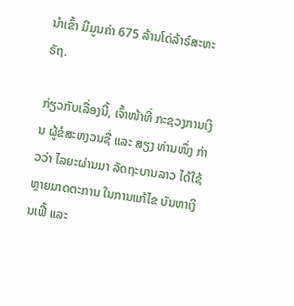ນຳເຂົ້າ ມີມູນຄ່າ 675 ລ້ານໂດ່ລ້າຣ໌ສະຫະຣັຖ.

ກ່ຽວກັບເລື່ອງນີ້, ເຈົ້າໜ້າທີ່ ກະຊວງການເງິນ ຜູ້ຂໍສະຫງວນຊື່ ແລະ ສຽງ ທ່ານໜຶ່ງ ກ່າວວ່າ ໄລຍະຜ່ານມາ ລັດຖະບານລາວ ໄດ້ໃຊ້ຫຼາຍມາດຕະການ ໃນການແກ້ໄຂ ບັນຫາເງິນເຟີ້ ແລະ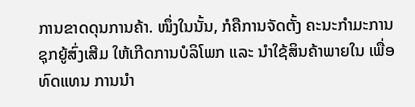ການຂາດດຸນການຄ້າ. ໜຶ່ງໃນນັ້ນ, ກໍຄືການຈັດຕັ້ງ ຄະນະກຳມະການ ຊຸກຍູ້ສົ່ງເສີມ ໃຫ້ເກີດການບໍລິໂພກ ແລະ ນຳໃຊ້ສິນຄ້າພາຍໃນ ເພື່ອທົດແທນ ການນຳ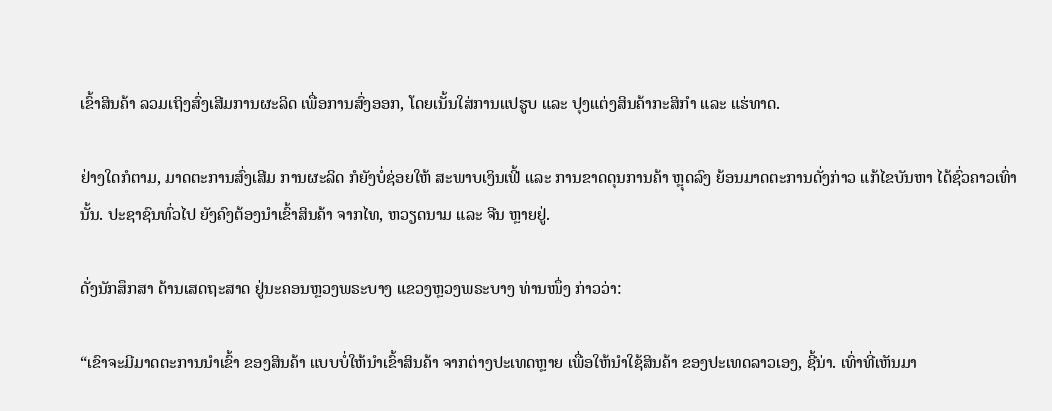ເຂົ້າສິນຄ້າ ລວມເຖິງສົ່ງເສີມການຜະລິດ ເພື່ອການສົ່ງອອກ, ໂດຍເນັ້ນໃສ່ການແປຮູບ ແລະ ປຸງແຕ່ງສິນຄ້າກະສິກຳ ແລະ ແຮ່ທາດ.

ຢ່າງໃດກໍຕາມ, ມາດຕະການສົ່ງເສີມ ການຜະລິດ ກໍຍັງບໍ່ຊ່ອຍໃຫ້ ສະພາບເງິນເຟີ້ ແລະ ການຂາດດຸນການຄ້າ ຫຼຸດລົງ ຍ້ອນມາດຕະການດັ່ງກ່າວ ແກ້ໄຂບັນຫາ ໄດ້ຊົ່ວຄາວເທົ່ານັ້ນ. ປະຊາຊົນທົ່ວໄປ ຍັງຄົງຕ້ອງນຳເຂົ້າສິນຄ້າ ຈາກໄທ, ຫວຽດນາມ ແລະ ຈີນ ຫຼາຍຢູ່.

ດັ່ງນັກສຶກສາ ດ້ານເສດຖະສາດ ຢູ່ນະຄອນຫຼວງພຣະບາງ ແຂວງຫຼວງພຣະບາງ ທ່ານໜຶ່ງ ກ່າວວ່າ:

“ເຂົາຈະມີມາດຕະການນຳເຂົ້າ ຂອງສິນຄ້າ ແບບບໍ່ໃຫ້ນຳເຂົ້າສິນຄ້າ ຈາກຕ່າງປະເທດຫຼາຍ ເພື່ອໃຫ້ນຳໃຊ້ສິນຄ້າ ຂອງປະເທດລາວເອງ, ຊີ້ນ່າ. ເທົ່າທີ່ເຫັນມາ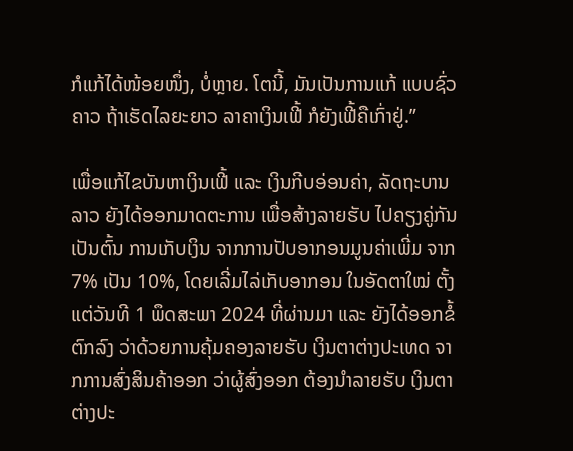ກໍແກ້ໄດ້ໜ້ອຍໜຶ່ງ, ບໍ່ຫຼາຍ. ໂຕນີ້, ມັນເປັນການແກ້ ແບບຊົ່ວຄາວ ຖ້າເຮັດໄລຍະຍາວ ລາຄາເງິນເຟີ້ ກໍຍັງເຟີ້ຄືເກົ່າຢູ່.”

ເພື່ອແກ້ໄຂບັນຫາເງິນເຟີ້ ແລະ ເງິນກີບອ່ອນຄ່າ, ລັດຖະບານລາວ ຍັງໄດ້ອອກມາດຕະການ ເພື່ອສ້າງລາຍຮັບ ໄປຄຽງຄູ່ກັນ ເປັນຕົ້ນ ການເກັບເງິນ ຈາກການປັບອາກອນມູນຄ່າເພີ່ມ ຈາກ 7% ເປັນ 10%, ໂດຍເລີ່ມໄລ່ເກັບອາກອນ ໃນອັດຕາໃໝ່ ຕັ້ງແຕ່ວັນທີ 1 ພຶດສະພາ 2024 ທີ່ຜ່ານມາ ແລະ ຍັງໄດ້ອອກຂໍ້ຕົກລົງ ວ່າດ້ວຍການຄຸ້ມຄອງລາຍຮັບ ເງິນຕາຕ່າງປະເທດ ຈາກການສົ່ງສິນຄ້າອອກ ວ່າຜູ້ສົ່ງອອກ ຕ້ອງນຳລາຍຮັບ ເງິນຕາຕ່າງປະ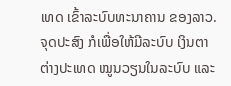ເທດ ເຂົ້າລະບົບທະນາຄານ ຂອງລາວ. ຈຸດປະສົງ ກໍເພື່ອໃຫ້ມີລະບົບ ເງິນຕາຕ່າງປະເທດ ໝູນວຽນໃນລະບົບ ແລະ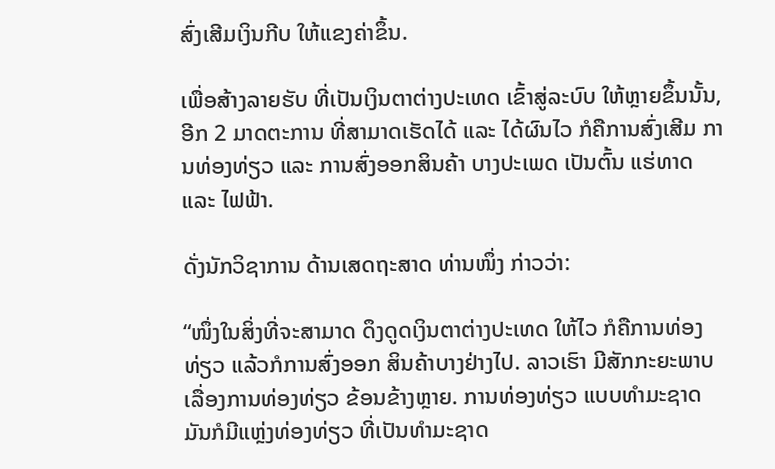ສົ່ງເສີມເງິນກີບ ໃຫ້ແຂງຄ່າຂຶ້ນ.

ເພື່ອສ້າງລາຍຮັບ ທີ່ເປັນເງິນຕາຕ່າງປະເທດ ເຂົ້າສູ່ລະບົບ ໃຫ້ຫຼາຍຂຶ້ນນັ້ນ, ອີກ 2 ມາດຕະການ ທີ່ສາມາດເຮັດໄດ້ ແລະ ໄດ້ຜົນໄວ ກໍຄືການສົ່ງເສີມ ການທ່ອງທ່ຽວ ແລະ ການສົ່ງອອກສິນຄ້າ ບາງປະເພດ ເປັນຕົ້ນ ແຮ່ທາດ ແລະ ໄຟຟ້າ.

ດັ່ງນັກວິຊາການ ດ້ານເສດຖະສາດ ທ່ານໜຶ່ງ ກ່າວວ່າ:

“ໜຶ່ງໃນສິ່ງທີ່ຈະສາມາດ ດຶງດູດເງິນຕາຕ່າງປະເທດ ໃຫ້ໄວ ກໍຄືການທ່ອງທ່ຽວ ແລ້ວກໍການສົ່ງອອກ ສິນຄ້າບາງຢ່າງໄປ. ລາວເຮົາ ມີສັກກະຍະພາບ ເລື່ອງການທ່ອງທ່ຽວ ຂ້ອນຂ້າງຫຼາຍ. ການທ່ອງທ່ຽວ ແບບທຳມະຊາດ ມັນກໍມີແຫຼ່ງທ່ອງທ່ຽວ ທີ່ເປັນທຳມະຊາດ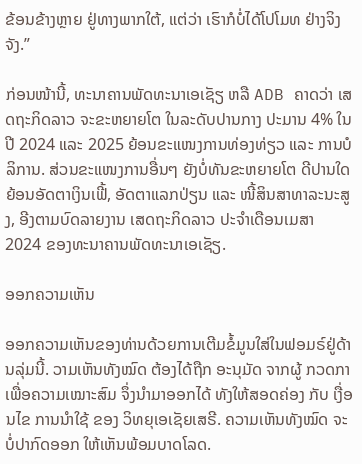ຂ້ອນຂ້າງຫຼາຍ ຢູ່ທາງພາກໃຕ້, ແຕ່ວ່າ ເຮົາກໍບໍ່ໄດ້ໂປໂມທ ຢ່າງຈິງຈັງ.”

ກ່ອນໜ້ານີ້, ທະນາຄານພັດທະນາເອເຊັຽ ຫລື ADB ຄາດວ່າ ເສດຖະກິດລາວ ຈະຂະຫຍາຍໂຕ ໃນລະດັບປານກາງ ປະມານ 4% ໃນປີ 2024 ແລະ 2025 ຍ້ອນຂະແໜງການທ່ອງທ່ຽວ ແລະ ການບໍລິການ. ສ່ວນຂະແໜງການອື່ນໆ ຍັງບໍ່ທັນຂະຫຍາຍໂຕ ດີປານໃດ ຍ້ອນອັດຕາເງິນເຟີ້, ອັດຕາແລກປ່ຽນ ແລະ ໜີ້ສິນສາທາລະນະສູງ, ອີງຕາມບົດລາຍງານ ເສດຖະກິດລາວ ປະຈໍາເດືອນເມສາ 2024 ຂອງທະນາຄານພັດທະນາເອເຊັຽ.

ອອກຄວາມເຫັນ

ອອກຄວາມເຫັນຂອງທ່ານດ້ວຍການເຕີມຂໍ້ມູນໃສ່ໃນຟອມຣ໌ຢູ່ດ້ານລຸ່ມນີ້. ວາມເຫັນທັງໝົດ ຕ້ອງໄດ້ຖືກ ອະນຸມັດ ຈາກຜູ້ ກວດກາ ເພື່ອຄວາມເໝາະສົມ ຈຶ່ງນໍາມາອອກໄດ້ ທັງໃຫ້ສອດຄ່ອງ ກັບ ເງື່ອນໄຂ ການນຳໃຊ້ ຂອງ ວິທຍຸເອເຊັຍເສຣີ. ຄວາມເຫັນທັງໝົດ ຈະບໍ່ປາກົດອອກ ໃຫ້ເຫັນພ້ອມບາດໂລດ.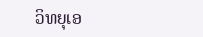ວິທຍຸເອ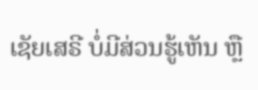ເຊັຍເສຣີ ບໍ່ມີສ່ວນຮູ້ເຫັນ ຫຼື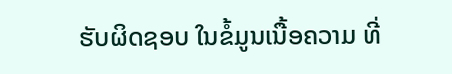ຮັບຜິດຊອບ ໃນຂໍ້ມູນເນື້ອຄວາມ ທີ່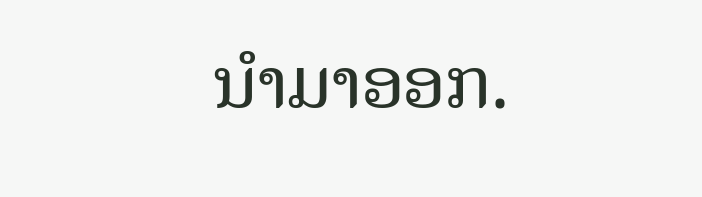ນໍາມາອອກ.